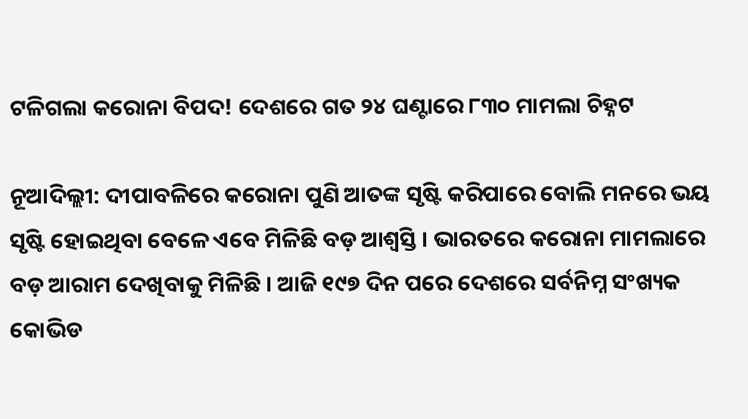ଟଳିଗଲା କରୋନା ବିପଦ! ଦେଶରେ ଗତ ୨୪ ଘଣ୍ଟାରେ ୮୩୦ ମାମଲା ଚିହ୍ନଟ

ନୂଆଦିଲ୍ଲୀ: ଦୀପାବଳିରେ କରୋନା ପୁଣି ଆତଙ୍କ ସୃଷ୍ଟି କରିପାରେ ବୋଲି ମନରେ ଭୟ ସୃଷ୍ଟି ହୋଇଥିବା ବେଳେ ଏବେ ମିଳିଛି ବଡ଼ ଆଶ୍ୱସ୍ତି । ଭାରତରେ କରୋନା ମାମଲାରେ ବଡ଼ ଆରାମ ଦେଖିବାକୁ ମିଳିଛି । ଆଜି ୧୯୭ ଦିନ ପରେ ଦେଶରେ ସର୍ବନିମ୍ନ ସଂଖ୍ୟକ କୋଭିଡ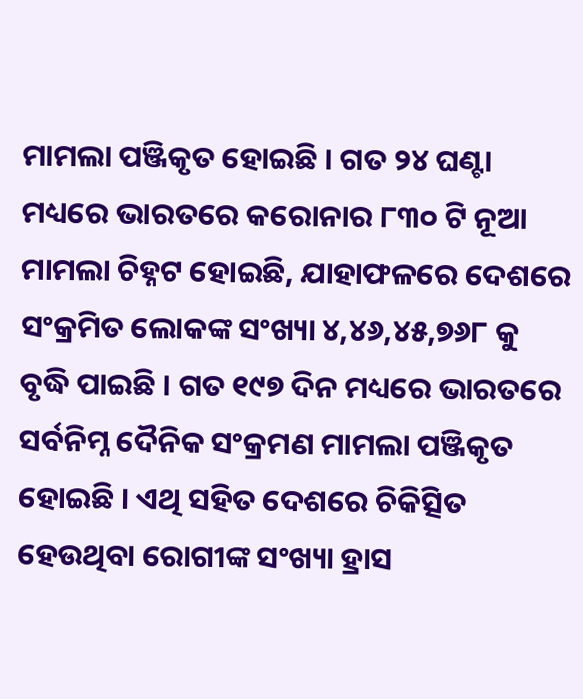ମାମଲା ପଞ୍ଜିକୃତ ହୋଇଛି । ଗତ ୨୪ ଘଣ୍ଟା ମଧ୍ୟରେ ଭାରତରେ କରୋନାର ୮୩୦ ଟି ନୂଆ ମାମଲା ଚିହ୍ନଟ ହୋଇଛି, ଯାହାଫଳରେ ଦେଶରେ ସଂକ୍ରମିତ ଲୋକଙ୍କ ସଂଖ୍ୟା ୪,୪୬,୪୫,୭୬୮ କୁ ବୃଦ୍ଧି ପାଇଛି । ଗତ ୧୯୭ ଦିନ ମଧ୍ୟରେ ଭାରତରେ ସର୍ବନିମ୍ନ ଦୈନିକ ସଂକ୍ରମଣ ମାମଲା ପଞ୍ଜିକୃତ ହୋଇଛି । ଏଥି ସହିତ ଦେଶରେ ଚିକିତ୍ସିତ ହେଉଥିବା ରୋଗୀଙ୍କ ସଂଖ୍ୟା ହ୍ରାସ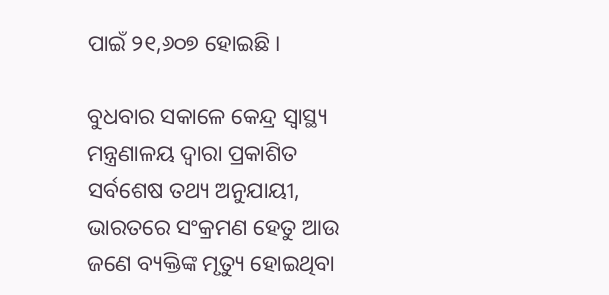ପାଇଁ ୨୧,୬୦୭ ହୋଇଛି ।

ବୁଧବାର ସକାଳେ କେନ୍ଦ୍ର ସ୍ୱାସ୍ଥ୍ୟ ମନ୍ତ୍ରଣାଳୟ ଦ୍ୱାରା ପ୍ରକାଶିତ ସର୍ବଶେଷ ତଥ୍ୟ ଅନୁଯାୟୀ, ଭାରତରେ ସଂକ୍ରମଣ ହେତୁ ଆଉ ଜଣେ ବ୍ୟକ୍ତିଙ୍କ ମୃତ୍ୟୁ ହୋଇଥିବା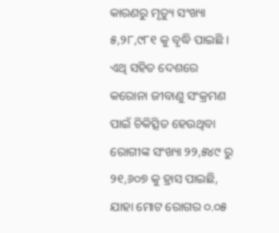କାରଣରୁ ମୃତ୍ୟୁ ସଂଖ୍ୟା ୫,୨୮,୯୮୧ କୁ ବୃଦ୍ଧି ପାଇଛି । ଏଥି ସହିତ ଦେଶରେ କରୋନା ଜୀବାଣୁ ସଂକ୍ରମଣ ପାଇଁ ଚିକିତ୍ସିତ ହେଉଥିବା ରୋଗୀଙ୍କ ସଂଖ୍ୟା ୨୨,୫୪୯ ରୁ ୨୧,୬୦୭ କୁ ହ୍ରାସ ପାଇଛି, ଯାହା ମୋଟ ରୋଗର ୦.୦୫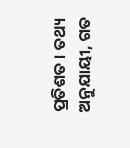ପ୍ରତିଶତ । ତଥ୍ୟ ଅନୁଯାୟୀ, ଗତ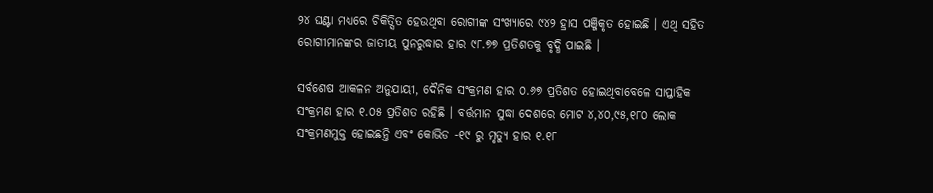୨୪ ଘଣ୍ଟା ମଧ୍ୟରେ ଚିକିତ୍ସିତ ହେଉଥିବା ରୋଗୀଙ୍କ ସଂଖ୍ୟାରେ ୯୪୨ ହ୍ରାସ ପଞ୍ଜିକୃତ ହୋଇଛି । ଏଥି ସହିତ ରୋଗୀମାନଙ୍କର ଜାତୀୟ ପୁନରୁଦ୍ଧାର ହାର ୯୮.୭୭ ପ୍ରତିଶତକୁ ବୃଦ୍ଧି ପାଇଛି ।

ସର୍ବଶେଷ ଆକଳନ ଅନୁଯାୟୀ, ଦୈନିକ ସଂକ୍ରମଣ ହାର ୦.୬୭ ପ୍ରତିଶତ ହୋଇଥିବାବେଳେ ସାପ୍ତାହିକ ସଂକ୍ରମଣ ହାର ୧.୦୫ ପ୍ରତିଶତ ରହିଛି । ବର୍ତ୍ତମାନ ସୁଦ୍ଧା ଦେଶରେ ମୋଟ ୪,୪୦,୯୫,୧୮୦ ଲୋକ ସଂକ୍ରମଣମୁକ୍ତ ହୋଇଛନ୍ତି ଏବଂ କୋଭିଡ -୧୯ ରୁ ମୃତ୍ୟୁ ହାର ୧.୧୮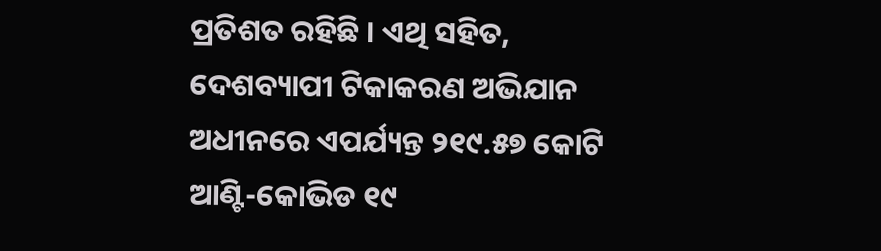ପ୍ରତିଶତ ରହିଛି । ଏଥି ସହିତ, ଦେଶବ୍ୟାପୀ ଟିକାକରଣ ଅଭିଯାନ ଅଧୀନରେ ଏପର୍ଯ୍ୟନ୍ତ ୨୧୯.୫୭ କୋଟି ଆଣ୍ଟି-କୋଭିଡ ୧୯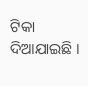ଟିକା ଦିଆଯାଇଛି ।